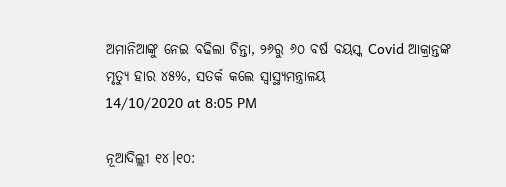ଅମାନିଆଙ୍କୁ ନେଇ ବଢିଲା ଚିନ୍ତା, ୨୬ରୁ ୬୦ ବର୍ଷ ବୟସ୍କ Covid ଆକ୍ରାନ୍ତଙ୍କ ମୃତ୍ୟୁ ହାର ୪୫%, ସତର୍କ କଲେ ସ୍ୱାସ୍ଥ୍ୟମନ୍ତ୍ରାଳୟ
14/10/2020 at 8:05 PM

ନୂଆଦିଲ୍ଲୀ ୧୪।୧୦: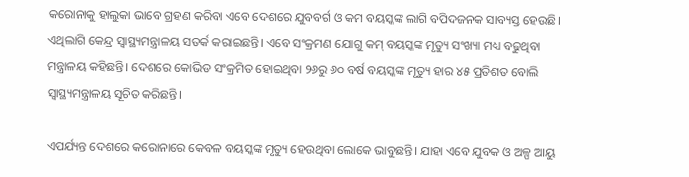କରୋନାକୁ ହାଲୁକା ଭାବେ ଗ୍ରହଣ କରିବା ଏବେ ଦେଶରେ ଯୁବବର୍ଗ ଓ କମ ବୟସ୍କଙ୍କ ଲାଗି ବପିଦଜନକ ସାବ୍ୟସ୍ତ ହେଉଛି। ଏଥିଲାଗି କେନ୍ଦ୍ର ସ୍ୱାସ୍ଥ୍ୟମନ୍ତ୍ରାଳୟ ସତର୍କ କରାଇଛନ୍ତି। ଏବେ ସଂକ୍ରମଣ ଯୋଗୁ କମ୍ ବୟସ୍କଙ୍କ ମୃତ୍ୟୁ ସଂଖ୍ୟା ମଧ୍ୟ ବଢୁଥିବା ମନ୍ତ୍ରାଳୟ କହିଛନ୍ତି। ଦେଶରେ କୋଭିଡ ସଂକ୍ରମିତ ହୋଇଥିବା ୨୬ରୁ ୬୦ ବର୍ଷ ବୟସ୍କଙ୍କ ମୃତ୍ୟୁ ହାର ୪୫ ପ୍ରତିଶତ ବୋଲି ସ୍ୱାସ୍ଥ୍ୟମନ୍ତ୍ରାଳୟ ସୂଚିତ କରିଛନ୍ତି।

ଏପର୍ଯ୍ୟନ୍ତ ଦେଶରେ କରୋନାରେ କେବଳ ବୟସ୍କଙ୍କ ମୃତ୍ୟୁ ହେଉଥିବା ଲୋକେ ଭାବୁଛନ୍ତି। ଯାହା ଏବେ ଯୁବକ ଓ ଅଳ୍ପ ଆୟୁ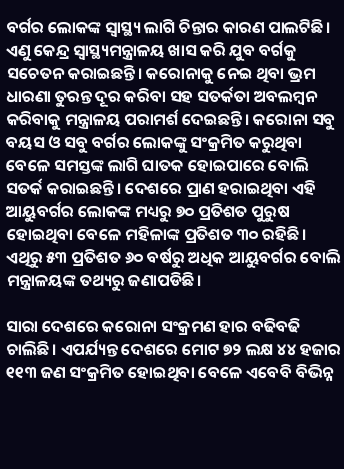ବର୍ଗର ଲୋକଙ୍କ ସ୍ୱାସ୍ଥ୍ୟ ଲାଗି ଚିନ୍ତାର କାରଣ ପାଲଟିଛି। ଏଣୁ କେନ୍ଦ୍ର ସ୍ୱାସ୍ଥ୍ୟମନ୍ତ୍ରାଳୟ ଖାସ କରି ଯୁବ ବର୍ଗକୁ ସଚେତନ କରାଇଛନ୍ତି। କରୋନାକୁ ନେଇ ଥିବା ଭ୍ରମ ଧାରଣା ତୁରନ୍ତ ଦୂର କରିବା ସହ ସତର୍କତା ଅବଲମ୍ବନ କରିବାକୁ ମନ୍ତ୍ରାଳୟ ପରାମର୍ଶ ଦେଇଛନ୍ତି। କରୋନା ସବୁ ବୟସ ଓ ସବୁ ବର୍ଗର ଲୋକଙ୍କୁ ସଂକ୍ରମିତ କରୁଥିବା ବେଳେ ସମସ୍ତଙ୍କ ଲାଗି ଘାତକ ହୋଇପାରେ ବୋଲି ସତର୍କ କରାଇଛନ୍ତି। ଦେଶରେ ପ୍ରାଣ ହରାଇଥିବା ଏହି ଆୟୁବର୍ଗର ଲୋକଙ୍କ ମଧ୍ୟରୁ ୭୦ ପ୍ରତିଶତ ପୁରୁଷ ହୋଇଥିବା ବେଳେ ମହିଳାଙ୍କ ପ୍ରତିଶତ ୩୦ ରହିଛି। ଏଥିରୁ ୫୩ ପ୍ରତିଶତ ୬୦ ବର୍ଷରୁ ଅଧିକ ଆୟୁବର୍ଗର ବୋଲି ମନ୍ତ୍ରାଳୟଙ୍କ ତଥ୍ୟରୁ ଜଣାପଡିଛି।

ସାରା ଦେଶରେ କରୋନା ସଂକ୍ରମଣ ହାର ବଢିବଢି ଚାଲିଛି। ଏପର୍ଯ୍ୟନ୍ତ ଦେଶରେ ମୋଟ ୭୨ ଲକ୍ଷ ୪୪ ହଜାର ୧୧୩ ଜଣ ସଂକ୍ରମିତ ହୋଇଥିବା ବେଳେ ଏବେବି ବିଭିନ୍ନ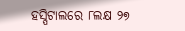ହସ୍ପିଟାଲରେ ୮ଲକ୍ଷ ୨୭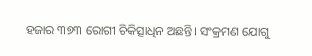ହଜାର ୩୭୩ ରୋଗୀ ଚିକିତ୍ସାଧିନ ଅଛନ୍ତି। ସଂକ୍ରମଣ ଯୋଗୁ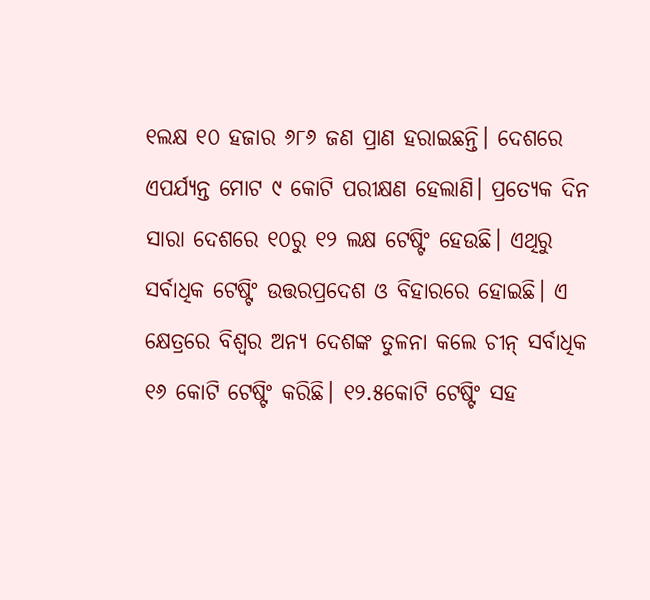୧ଲକ୍ଷ ୧୦ ହଜାର ୬୮୬ ଜଣ ପ୍ରାଣ ହରାଇଛନ୍ତି। ଦେଶରେ ଏପର୍ଯ୍ୟନ୍ତ ମୋଟ ୯ କୋଟି ପରୀକ୍ଷଣ ହେଲାଣି। ପ୍ରତ୍ୟେକ ଦିନ ସାରା ଦେଶରେ ୧୦ରୁ ୧୨ ଲକ୍ଷ ଟେଷ୍ଟିଂ ହେଉଛି। ଏଥିରୁ ସର୍ବାଧିକ ଟେଷ୍ଟିଂ ଉତ୍ତରପ୍ରଦେଶ ଓ ବିହାରରେ ହୋଇଛି। ଏ କ୍ଷେତ୍ରରେ ବିଶ୍ୱର ଅନ୍ୟ ଦେଶଙ୍କ ତୁଳନା କଲେ ଚୀନ୍ ସର୍ବାଧିକ ୧୬ କୋଟି ଟେଷ୍ଟିଂ କରିଛି। ୧୨.୫କୋଟି ଟେଷ୍ଟିଂ ସହ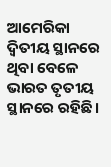ଆମେରିକା ଦ୍ୱିତୀୟ ସ୍ଥାନରେ ଥିବା ବେଳେ ଭାରତ ତୃତୀୟ ସ୍ଥାନରେ ରହିଛି।